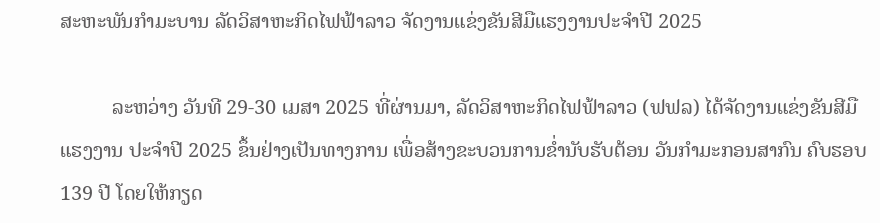ສະຫະພັນກຳມະບານ ລັດວິສາຫະກິດໄຟຟ້າລາວ ຈັດງານແຂ່ງຂັນສີມືແຮງງານປະຈໍາປີ 2025

          ລະຫວ່າງ ວັນທີ 29-30 ເມສາ 2025 ທີ່ຜ່ານມາ, ລັດວິສາຫະກິດໄຟຟ້າລາວ (ຟຟລ) ໄດ້ຈັດງານແຂ່ງຂັນສີມືແຮງງານ ປະຈໍາປີ 2025 ຂຶ້ນຢ່າງເປັນທາງການ ເພື່ອສ້າງຂະບວນການຂໍ່ານັບຮັບຕ້ອນ ວັນກໍາມະກອນສາກົນ ຄົບຮອບ 139 ປີ ໂດຍໃຫ້ກຽດ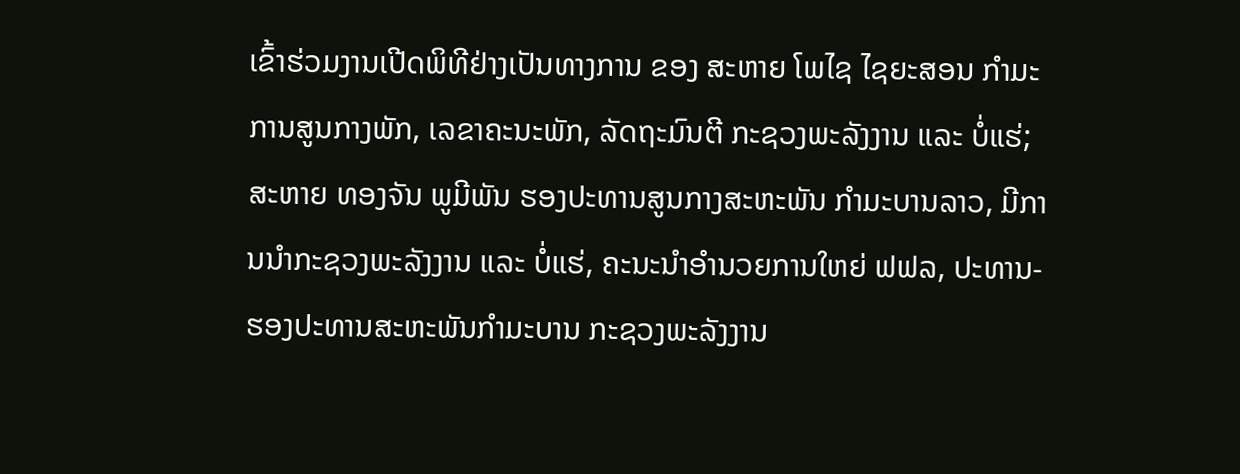ເຂົ້າຮ່ວມງານເປີດພິທີຢ່າງເປັນທາງການ ຂອງ ສະຫາຍ ໂພໄຊ ໄຊຍະສອນ ກຳມະການສູນກາງພັກ, ເລຂາຄະນະພັກ, ລັດຖະມົນຕີ ກະຊວງພະລັງງານ ແລະ ບໍ່ແຮ່; ສະຫາຍ ທອງຈັນ ພູມີພັນ ຮອງປະທານສູນກາງສະຫະພັນ ກໍາມະບານລາວ, ມີການນຳກະຊວງພະລັງງານ ແລະ ບໍ່ແຮ່, ຄະນະນຳອໍານວຍການໃຫຍ່ ຟຟລ, ປະທານ-ຮອງປະທານສະຫະພັນກໍາມະບານ ກະຊວງພະລັງງານ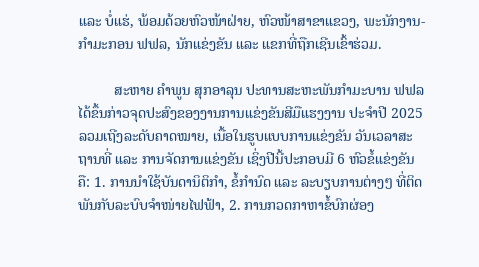ແລະ ບໍ່ແຮ່, ພ້ອມດ້ວຍຫົວໜ້າຝ່າຍ, ຫົວໜ້າສາຂາແຂວງ, ພະນັກງານ-ກໍາມະກອນ ຟຟລ, ນັກແຂ່ງຂັນ ແລະ ແຂກທີ່ຖືກເຊີນເຂົ້າຮ່ວມ.

          ສະຫາຍ ຄໍາພູນ ສຸກອາລຸນ ປະທານສະຫະພັນກໍາມະບານ ຟຟລ ໄດ້ຂຶ້ນກ່າວຈຸດປະສົງຂອງງານການແຂ່ງຂັນສີມືແຮງງານ ປະຈໍາປີ 2025 ລວມເຖີງລະດັບຄາດໝາຍ, ເນື້ອໃນຮູບແບບການແຂ່ງຂັນ ວັນເວລາສະຖານທີ່ ແລະ ການຈັດການແຂ່ງຂັນ ເຊິ່ງປີນີ້ປະກອບມີ 6 ຫົວຂໍ້ແຂ່ງຂັນ ຄື: 1. ການນຳໃຊ້ບັນດານິຕິກຳ, ຂໍ້ກຳນົດ ແລະ ລະບຽບການຕ່າງໆ ທີ່ຕິດພັນກັບລະບົບຈຳໜ່າຍໄຟຟ້າ, 2. ການກວດກາຫາຂໍ້ບົກຜ່ອງ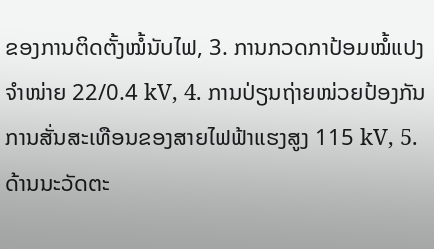ຂອງການຕິດຕັ້ງໝໍ້ນັບໄຟ, 3. ການກວດກາປ້ອມໝໍ້ແປງຈໍາໜ່າຍ 22/0.4 kV, 4. ການປ່ຽນຖ່າຍໜ່ວຍປ້ອງກັນການສັ່ນສະເທືອນຂອງສາຍໄຟຟ້າແຮງສູງ 115 kV, 5. ດ້ານນະວັດຕະ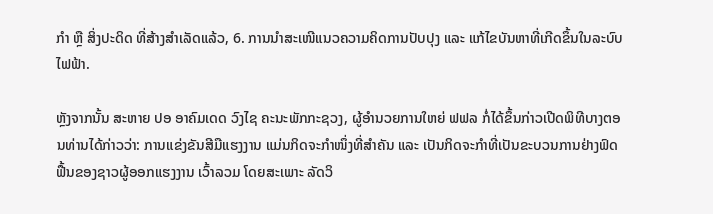ກໍາ ຫຼື ສິ່ງປະດິດ ທີ່ສ້າງສໍາເລັດແລ້ວ, 6. ການນໍາສະເໜີແນວຄວາມຄິດການປັບປຸງ ແລະ ແກ້ໄຂບັນຫາທີ່ເກີດຂຶ້ນໃນລະບົບໄຟຟ້າ.

ຫຼັງຈາກນັ້ນ ສະຫາຍ ປອ ອາຄົມເດດ ວົງໄຊ ຄະນະພັກກະຊວງ, ຜູ້ອໍານວຍການໃຫຍ່ ຟຟລ ກໍ່ໄດ້ຂຶ້ນກ່າວເປີດພິທີບາງຕອນທ່ານໄດ້ກ່າວວ່າ: ການແຂ່ງຂັນສີມືແຮງງານ ແມ່ນກິດຈະກຳໜຶ່ງທີ່ສໍາຄັນ ແລະ ເປັນກິດຈະກໍາທີ່ເປັນຂະບວນການຢ່າງຟົດຟື້ນຂອງຊາວຜູ້ອອກແຮງງານ ເວົ້າລວມ ໂດຍສະເພາະ ລັດວິ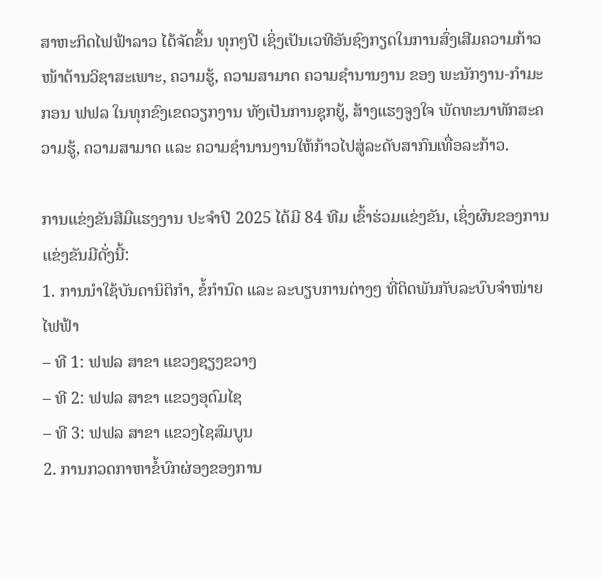ສາຫະກິດໄຟຟ້າລາວ ໄດ້ຈັດຂຶ້ນ ທຸກໆປີ ເຊິ່ງເປັນເວທີອັນຊົງກຽດໃນການສົ່ງເສີມຄວາມກ້າວໜ້າດ້ານວິຊາສະເພາະ, ຄວາມຮູ້, ຄວາມສາມາດ ຄວາມຊຳນານງານ ຂອງ ພະນັກງານ-ກຳມະກອນ ຟຟລ ໃນທຸກຂົງເຂດວຽກງານ ທັງເປັນການຊຸກຍູ້, ສ້າງແຮງຈູງໃຈ ພັດທະນາທັກສະຄວາມຮູ້, ຄວາມສາມາດ ແລະ ຄວາມຊໍານານງານໃຫ້ກ້າວໄປສູ່ລະດັບສາກົນເທື່ອລະກ້າວ.

ການແຂ່ງຂັນສີມືແຮງງານ ປະຈຳປີ 2025 ໄດ້ມີ 84 ທີມ ເຂົ້າຮ່ວມແຂ່ງຂັນ, ເຊິ່ງຜົນຂອງການແຂ່ງຂັນມີດັ່ງນີ້:
1. ການນໍາໃຊ້ບັນດານິຕິກຳ, ຂໍ້ກຳນົດ ແລະ ລະບຽບການຕ່າງໆ ທີ່ຕິດພັນກັບລະບົບຈຳໜ່າຍໄຟຟ້າ
– ທີ 1: ຟຟລ ສາຂາ ແຂວງຊຽງຂວາງ
– ທີ 2: ຟຟລ ສາຂາ ແຂວງອຸດົມໄຊ
– ທີ 3: ຟຟລ ສາຂາ ແຂວງໄຊສົມບູນ
2. ການກວດກາຫາຂໍ້ບົກຜ່ອງຂອງການ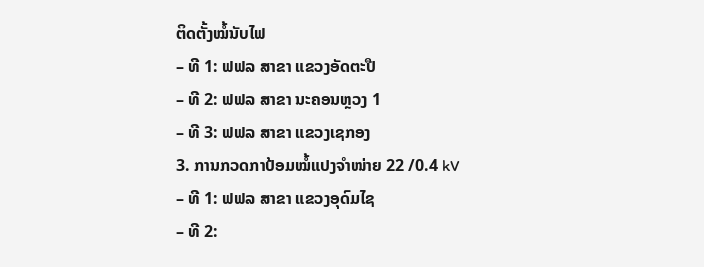ຕິດຕັ້ງໝໍ້ນັບໄຟ
– ທີ 1: ຟຟລ ສາຂາ ແຂວງອັດຕະປື
– ທີ 2: ຟຟລ ສາຂາ ນະຄອນຫຼວງ 1
– ທີ 3: ຟຟລ ສາຂາ ແຂວງເຊກອງ
3. ການກວດກາປ້ອມໝໍ້ແປງຈໍາໜ່າຍ 22 /0.4 kV
– ທີ 1: ຟຟລ ສາຂາ ແຂວງອຸດົມໄຊ
– ທີ 2: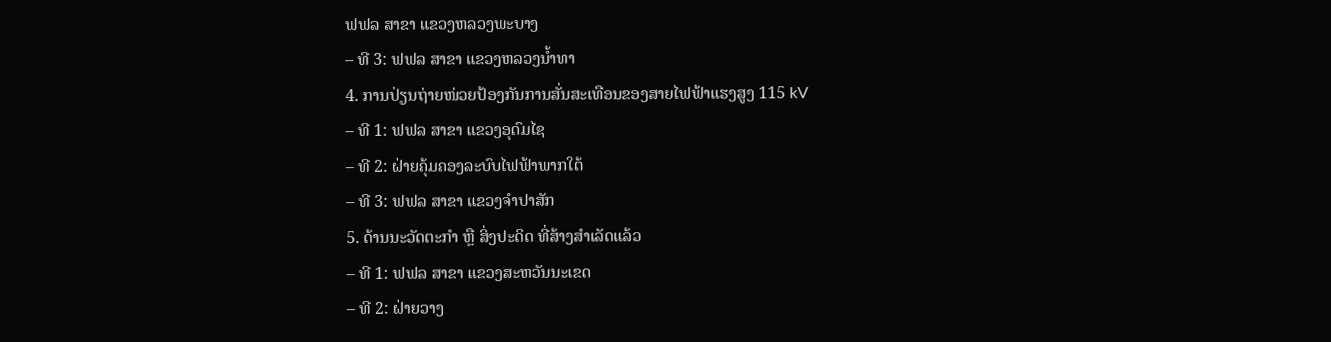ຟຟລ ສາຂາ ແຂວງຫລວງພະບາງ
– ທີ 3: ຟຟລ ສາຂາ ແຂວງຫລວງນໍ້າທາ
4. ການປ່ຽນຖ່າຍໜ່ວຍປ້ອງກັນການສັ່ນສະເທືອນຂອງສາຍໄຟຟ້າແຮງສູງ 115 kV
– ທີ 1: ຟຟລ ສາຂາ ແຂວງອຸດົມໄຊ
– ທີ 2: ຝ່າຍຄຸ້ມຄອງລະບົບໄຟຟ້າພາກໃຕ້
– ທີ 3: ຟຟລ ສາຂາ ແຂວງຈໍາປາສັກ
5. ດ້ານນະວັດຕະກໍາ ຫຼື ສິ່ງປະດິດ ທີ່ສ້າງສຳເລັດແລ້ວ
– ທີ 1: ຟຟລ ສາຂາ ແຂວງສະຫວັນນະເຂດ
– ທີ 2: ຝ່າຍວາງ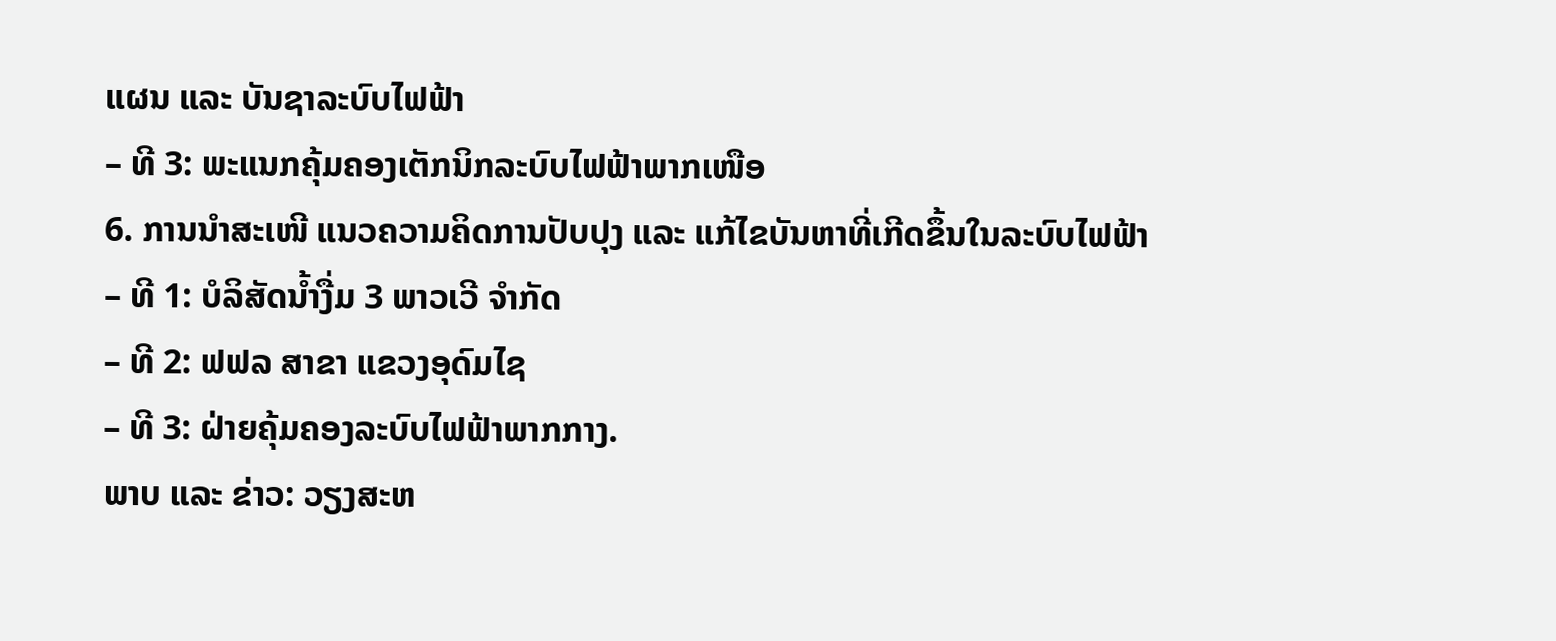ແຜນ ແລະ ບັນຊາລະບົບໄຟຟ້າ
– ທີ 3: ພະແນກຄຸ້ມຄອງເຕັກນິກລະບົບໄຟຟ້າພາກເໜືອ
6. ການນຳສະເໜີ ແນວຄວາມຄິດການປັບປຸງ ແລະ ແກ້ໄຂບັນຫາທີ່ເກີດຂຶ້ນໃນລະບົບໄຟຟ້າ
– ທີ 1: ບໍລິສັດນໍ້າງື່ມ 3 ພາວເວີ ຈໍາກັດ
– ທີ 2: ຟຟລ ສາຂາ ແຂວງອຸດົມໄຊ
– ທີ 3: ຝ່າຍຄຸ້ມຄອງລະບົບໄຟຟ້າພາກກາງ.
ພາບ ແລະ ຂ່າວ: ວຽງສະຫ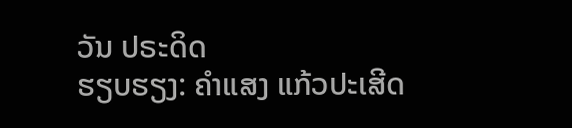ວັນ ປຣະດິດ
ຮຽບຮຽງ: ຄຳແສງ ແກ້ວປະເສີດ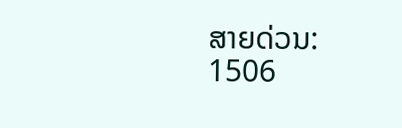ສາຍດ່ວນ: 1506